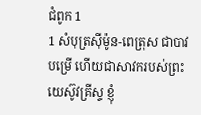ជំពូក 1
1 សំបុត្រស៊ីម៉ូន-ពេត្រុស ជាបាវបម្រើ ហើយជាសាវករបស់ព្រះយេស៊ូវគ្រីស្ទ ខ្ញុំ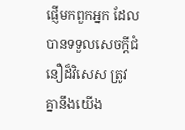ផ្ញើមកពួកអ្នក ដែលបានទទួលសេចក្ដីជំនឿដ៏វិសេស ត្រូវគ្នានឹងយើង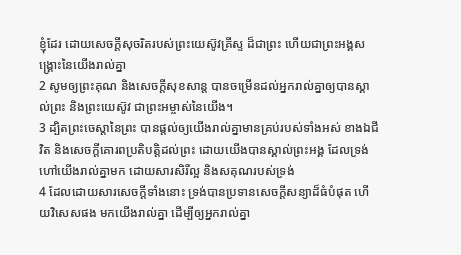ខ្ញុំដែរ ដោយសេចក្ដីសុចរិតរបស់ព្រះយេស៊ូវគ្រីស្ទ ដ៏ជាព្រះ ហើយជាព្រះអង្គសង្គ្រោះនៃយើងរាល់គ្នា
2 សូមឲ្យព្រះគុណ និងសេចក្ដីសុខសាន្ត បានចម្រើនដល់អ្នករាល់គ្នាឲ្យបានស្គាល់ព្រះ និងព្រះយេស៊ូវ ជាព្រះអម្ចាស់នៃយើង។
3 ដ្បិតព្រះចេស្តានៃព្រះ បានផ្តល់ឲ្យយើងរាល់គ្នាមានគ្រប់របស់ទាំងអស់ ខាងឯជីវិត និងសេចក្ដីគោរពប្រតិបត្តិដល់ព្រះ ដោយយើងបានស្គាល់ព្រះអង្គ ដែលទ្រង់ហៅយើងរាល់គ្នាមក ដោយសារសិរីល្អ និងសគុណរបស់ទ្រង់
4 ដែលដោយសារសេចក្ដីទាំងនោះ ទ្រង់បានប្រទានសេចក្ដីសន្យាដ៏ធំបំផុត ហើយវិសេសផង មកយើងរាល់គ្នា ដើម្បីឲ្យអ្នករាល់គ្នា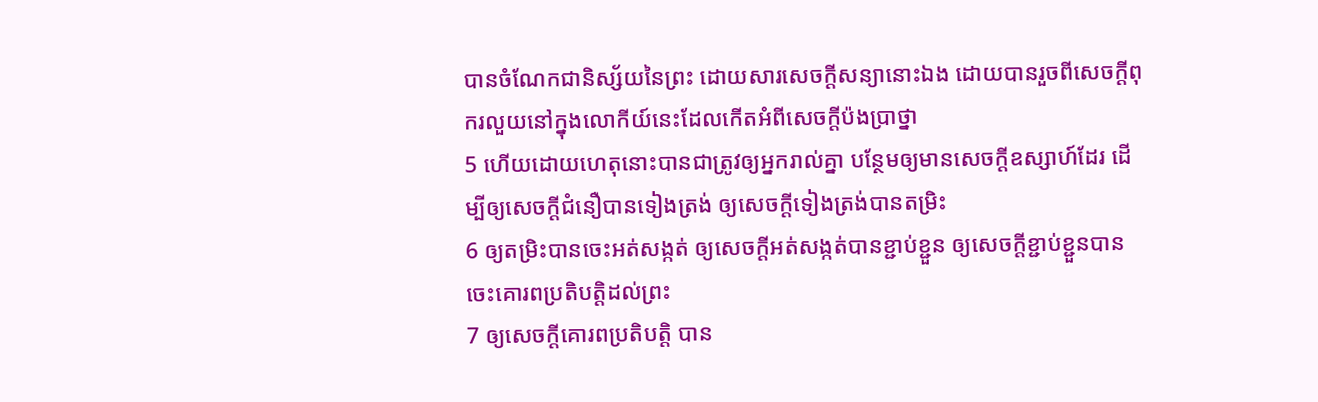បានចំណែកជានិស្ស័យនៃព្រះ ដោយសារសេចក្ដីសន្យានោះឯង ដោយបានរួចពីសេចក្ដីពុករលួយនៅក្នុងលោកីយ៍នេះដែលកើតអំពីសេចក្ដីប៉ងប្រាថ្នា
5 ហើយដោយហេតុនោះបានជាត្រូវឲ្យអ្នករាល់គ្នា បន្ថែមឲ្យមានសេចក្ដីឧស្សាហ៍ដែរ ដើម្បីឲ្យសេចក្ដីជំនឿបានទៀងត្រង់ ឲ្យសេចក្ដីទៀងត្រង់បានតម្រិះ
6 ឲ្យតម្រិះបានចេះអត់សង្កត់ ឲ្យសេចក្ដីអត់សង្កត់បានខ្ជាប់ខ្ជួន ឲ្យសេចក្ដីខ្ជាប់ខ្ជួនបានចេះគោរពប្រតិបត្តិដល់ព្រះ
7 ឲ្យសេចក្ដីគោរពប្រតិបត្តិ បាន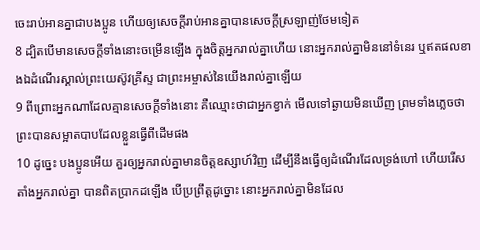ចេះរាប់អានគ្នាជាបងប្អូន ហើយឲ្យសេចក្ដីរាប់អានគ្នាបានសេចក្ដីស្រឡាញ់ថែមទៀត
8 ដ្បិតបើមានសេចក្ដីទាំងនោះចម្រើនឡើង ក្នុងចិត្តអ្នករាល់គ្នាហើយ នោះអ្នករាល់គ្នាមិននៅទំនេរ ឬឥតផលខាងឯដំណើរស្គាល់ព្រះយេស៊ូវគ្រីស្ទ ជាព្រះអម្ចាស់នៃយើងរាល់គ្នាឡើយ
9 ពីព្រោះអ្នកណាដែលគ្មានសេចក្ដីទាំងនោះ គឺឈ្មោះថាជាអ្នកខ្វាក់ មើលទៅឆ្ងាយមិនឃើញ ព្រមទាំងភ្លេចថា ព្រះបានសម្អាតបាបដែលខ្លួនធ្វើពីដើមផង
10 ដូច្នេះ បងប្អូនអើយ គួរឲ្យអ្នករាល់គ្នាមានចិត្តឧស្សាហ៍វិញ ដើម្បីនឹងធ្វើឲ្យដំណើរដែលទ្រង់ហៅ ហើយរើសតាំងអ្នករាល់គ្នា បានពិតប្រាកដឡើង បើប្រព្រឹត្តដូច្នោះ នោះអ្នករាល់គ្នាមិនដែល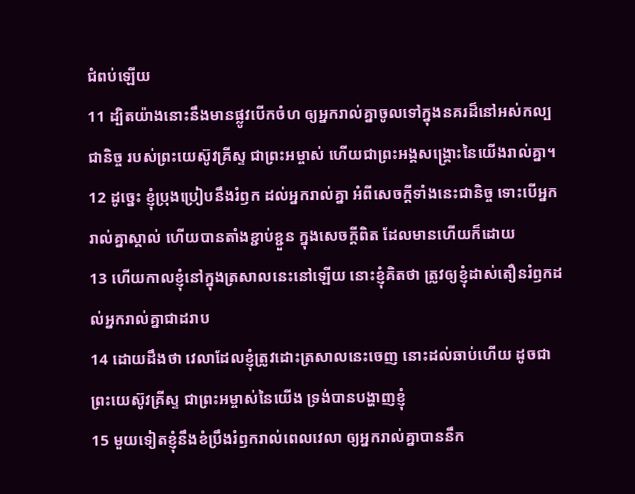ជំពប់ឡើយ
11 ដ្បិតយ៉ាងនោះនឹងមានផ្លូវបើកចំហ ឲ្យអ្នករាល់គ្នាចូលទៅក្នុងនគរដ៏នៅអស់កល្បជានិច្ច របស់ព្រះយេស៊ូវគ្រីស្ទ ជាព្រះអម្ចាស់ ហើយជាព្រះអង្គសង្គ្រោះនៃយើងរាល់គ្នា។
12 ដូច្នេះ ខ្ញុំប្រុងប្រៀបនឹងរំឭក ដល់អ្នករាល់គ្នា អំពីសេចក្ដីទាំងនេះជានិច្ច ទោះបើអ្នករាល់គ្នាស្គាល់ ហើយបានតាំងខ្ជាប់ខ្ជួន ក្នុងសេចក្ដីពិត ដែលមានហើយក៏ដោយ
13 ហើយកាលខ្ញុំនៅក្នុងត្រសាលនេះនៅឡើយ នោះខ្ញុំគិតថា ត្រូវឲ្យខ្ញុំដាស់តឿនរំឭកដល់អ្នករាល់គ្នាជាដរាប
14 ដោយដឹងថា វេលាដែលខ្ញុំត្រូវដោះត្រសាលនេះចេញ នោះដល់ឆាប់ហើយ ដូចជាព្រះយេស៊ូវគ្រីស្ទ ជាព្រះអម្ចាស់នៃយើង ទ្រង់បានបង្ហាញខ្ញុំ
15 មួយទៀតខ្ញុំនឹងខំប្រឹងរំឭករាល់ពេលវេលា ឲ្យអ្នករាល់គ្នាបាននឹក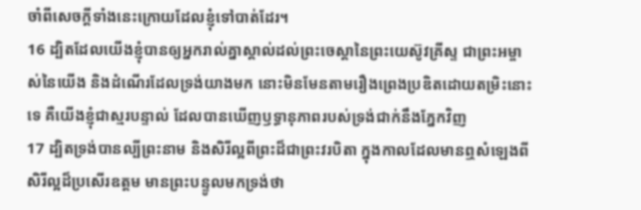ចាំពីសេចក្ដីទាំងនេះក្រោយដែលខ្ញុំទៅបាត់ដែរ។
16 ដ្បិតដែលយើងខ្ញុំបានឲ្យអ្នករាល់គ្នាស្គាល់ដល់ព្រះចេស្តានៃព្រះយេស៊ូវគ្រីស្ទ ជាព្រះអម្ចាស់នៃយើង និងដំណើរដែលទ្រង់យាងមក នោះមិនមែនតាមរឿងព្រេងប្រឌិតដោយតម្រិះនោះទេ គឺយើងខ្ញុំជាស្មរបន្ទាល់ ដែលបានឃើញឫទ្ធានុភាពរបស់ទ្រង់ជាក់នឹងភ្នែកវិញ
17 ដ្បិតទ្រង់បានល្បីព្រះនាម និងសិរីល្អពីព្រះដ៏ជាព្រះវរបិតា ក្នុងកាលដែលមានឮសំឡេងពីសិរីល្អដ៏ប្រសើរឧត្តម មានព្រះបន្ទូលមកទ្រង់ថា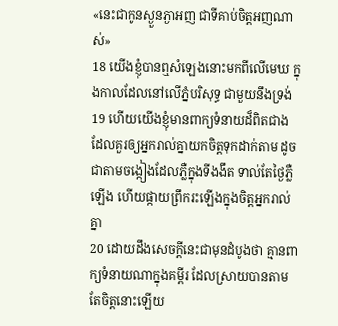«នេះជាកូនស្ងួនភ្ងាអញ ជាទីគាប់ចិត្តអញណាស់»
18 យើងខ្ញុំបានឮសំឡេងនោះមកពីលើមេឃ ក្នុងកាលដែលនៅលើភ្នំបរិសុទ្ធ ជាមួយនឹងទ្រង់
19 ហើយយើងខ្ញុំមានពាក្យទំនាយដ៏ពិតជាង ដែលគួរឲ្យអ្នករាល់គ្នាយកចិត្តទុកដាក់តាម ដូចជាតាមចង្កៀងដែលភ្លឺក្នុងទីងងឹត ទាល់តែថ្ងៃភ្លឺឡើង ហើយផ្កាយព្រឹករះឡើងក្នុងចិត្តអ្នករាល់គ្នា
20 ដោយដឹងសេចក្ដីនេះជាមុនដំបូងថា គ្មានពាក្យទំនាយណាក្នុងគម្ពីរ ដែលស្រាយបានតាមតែចិត្តនោះឡើយ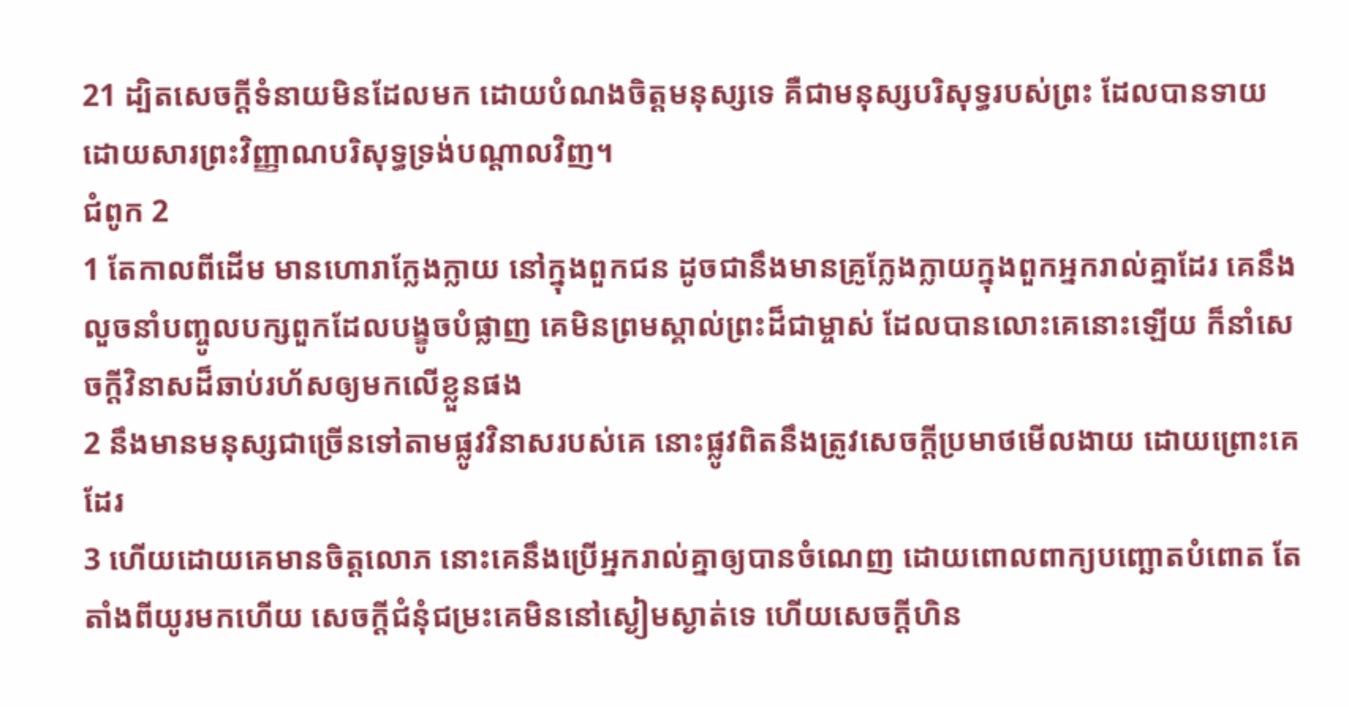21 ដ្បិតសេចក្ដីទំនាយមិនដែលមក ដោយបំណងចិត្តមនុស្សទេ គឺជាមនុស្សបរិសុទ្ធរបស់ព្រះ ដែលបានទាយ ដោយសារព្រះវិញ្ញាណបរិសុទ្ធទ្រង់បណ្តាលវិញ។
ជំពូក 2
1 តែកាលពីដើម មានហោរាក្លែងក្លាយ នៅក្នុងពួកជន ដូចជានឹងមានគ្រូក្លែងក្លាយក្នុងពួកអ្នករាល់គ្នាដែរ គេនឹងលួចនាំបញ្ចូលបក្សពួកដែលបង្ខូចបំផ្លាញ គេមិនព្រមស្គាល់ព្រះដ៏ជាម្ចាស់ ដែលបានលោះគេនោះឡើយ ក៏នាំសេចក្ដីវិនាសដ៏ឆាប់រហ័សឲ្យមកលើខ្លួនផង
2 នឹងមានមនុស្សជាច្រើនទៅតាមផ្លូវវិនាសរបស់គេ នោះផ្លូវពិតនឹងត្រូវសេចក្ដីប្រមាថមើលងាយ ដោយព្រោះគេដែរ
3 ហើយដោយគេមានចិត្តលោភ នោះគេនឹងប្រើអ្នករាល់គ្នាឲ្យបានចំណេញ ដោយពោលពាក្យបញ្ឆោតបំពោត តែតាំងពីយូរមកហើយ សេចក្ដីជំនុំជម្រះគេមិននៅស្ងៀមស្ងាត់ទេ ហើយសេចក្ដីហិន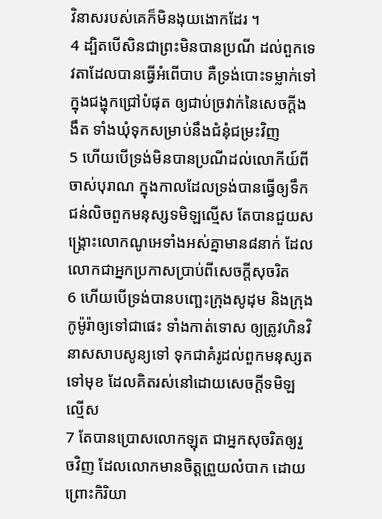វិនាសរបស់គេក៏មិនងុយងោកដែរ ។
4 ដ្បិតបើសិនជាព្រះមិនបានប្រណី ដល់ពួកទេវតាដែលបានធ្វើអំពើបាប គឺទ្រង់បោះទម្លាក់ទៅក្នុងជង្ហុកជ្រៅបំផុត ឲ្យជាប់ច្រវាក់នៃសេចក្ដីងងឹត ទាំងឃុំទុកសម្រាប់នឹងជំនុំជម្រះវិញ
5 ហើយបើទ្រង់មិនបានប្រណីដល់លោកីយ៍ពីចាស់បុរាណ ក្នុងកាលដែលទ្រង់បានធ្វើឲ្យទឹកជន់លិចពួកមនុស្សទមិឡល្មើស តែបានជួយសង្គ្រោះលោកណូអេទាំងអស់គ្នាមាន៨នាក់ ដែលលោកជាអ្នកប្រកាសប្រាប់ពីសេចក្ដីសុចរិត
6 ហើយបើទ្រង់បានបញ្ឆេះក្រុងសូដុម និងក្រុងកូម៉ូរ៉ាឲ្យទៅជាផេះ ទាំងកាត់ទោស ឲ្យត្រូវហិនវិនាសសាបសូន្យទៅ ទុកជាគំរូដល់ពួកមនុស្សតទៅមុខ ដែលគិតរស់នៅដោយសេចក្ដីទមិឡល្មើស
7 តែបានប្រោសលោកឡុត ជាអ្នកសុចរិតឲ្យរួចវិញ ដែលលោកមានចិត្តព្រួយលំបាក ដោយព្រោះកិរិយា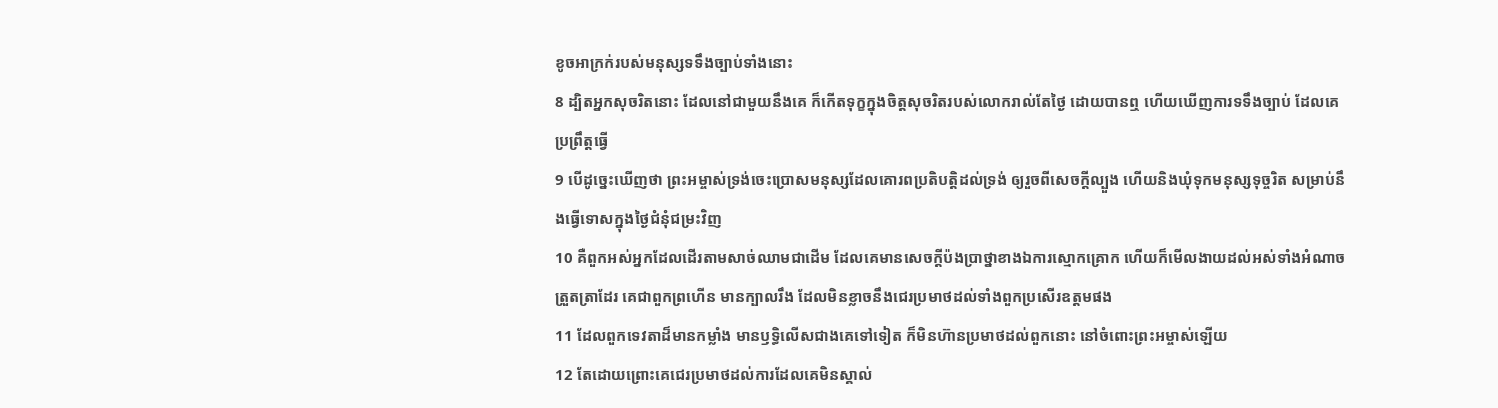ខូចអាក្រក់របស់មនុស្សទទឹងច្បាប់ទាំងនោះ
8 ដ្បិតអ្នកសុចរិតនោះ ដែលនៅជាមួយនឹងគេ ក៏កើតទុក្ខក្នុងចិត្តសុចរិតរបស់លោករាល់តែថ្ងៃ ដោយបានឮ ហើយឃើញការទទឹងច្បាប់ ដែលគេប្រព្រឹត្តធ្វើ
9 បើដូច្នេះឃើញថា ព្រះអម្ចាស់ទ្រង់ចេះប្រោសមនុស្សដែលគោរពប្រតិបត្តិដល់ទ្រង់ ឲ្យរួចពីសេចក្ដីល្បួង ហើយនិងឃុំទុកមនុស្សទុច្ចរិត សម្រាប់នឹងធ្វើទោសក្នុងថ្ងៃជំនុំជម្រះវិញ
10 គឺពួកអស់អ្នកដែលដើរតាមសាច់ឈាមជាដើម ដែលគេមានសេចក្ដីប៉ងប្រាថ្នាខាងឯការស្មោកគ្រោក ហើយក៏មើលងាយដល់អស់ទាំងអំណាចត្រួតត្រាដែរ គេជាពួកព្រហើន មានក្បាលរឹង ដែលមិនខ្លាចនឹងជេរប្រមាថដល់ទាំងពួកប្រសើរឧត្តមផង
11 ដែលពួកទេវតាដ៏មានកម្លាំង មានឫទ្ធិលើសជាងគេទៅទៀត ក៏មិនហ៊ានប្រមាថដល់ពួកនោះ នៅចំពោះព្រះអម្ចាស់ឡើយ
12 តែដោយព្រោះគេជេរប្រមាថដល់ការដែលគេមិនស្គាល់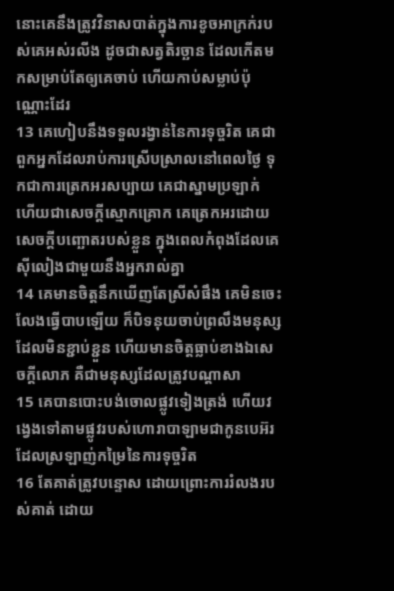នោះគេនឹងត្រូវវិនាសបាត់ក្នុងការខូចអាក្រក់របស់គេអស់រលីង ដូចជាសត្វតិរច្ឆាន ដែលកើតមកសម្រាប់តែឲ្យគេចាប់ ហើយកាប់សម្លាប់ប៉ុណ្ណោះដែរ
13 គេហៀបនឹងទទួលរង្វាន់នៃការទុច្ចរិត គេជាពួកអ្នកដែលរាប់ការស្រើបស្រាលនៅពេលថ្ងៃ ទុកជាការត្រេកអរសប្បាយ គេជាស្នាមប្រឡាក់ ហើយជាសេចក្ដីស្មោកគ្រោក គេត្រេកអរដោយសេចក្ដីបញ្ឆោតរបស់ខ្លួន ក្នុងពេលកំពុងដែលគេស៊ីលៀងជាមួយនឹងអ្នករាល់គ្នា
14 គេមានចិត្តនឹកឃើញតែស្រីសំផឹង គេមិនចេះលែងធ្វើបាបឡើយ ក៏បិទនុយចាប់ព្រលឹងមនុស្សដែលមិនខ្ជាប់ខ្ជួន ហើយមានចិត្តធ្លាប់ខាងឯសេចក្ដីលោភ គឺជាមនុស្សដែលត្រូវបណ្តាសា
15 គេបានបោះបង់ចោលផ្លូវទៀងត្រង់ ហើយវង្វេងទៅតាមផ្លូវរបស់ហោរាបាឡាមជាកូនបេអ៊រ ដែលស្រឡាញ់កម្រៃនៃការទុច្ចរិត
16 តែគាត់ត្រូវបន្ទោស ដោយព្រោះការរំលងរបស់គាត់ ដោយ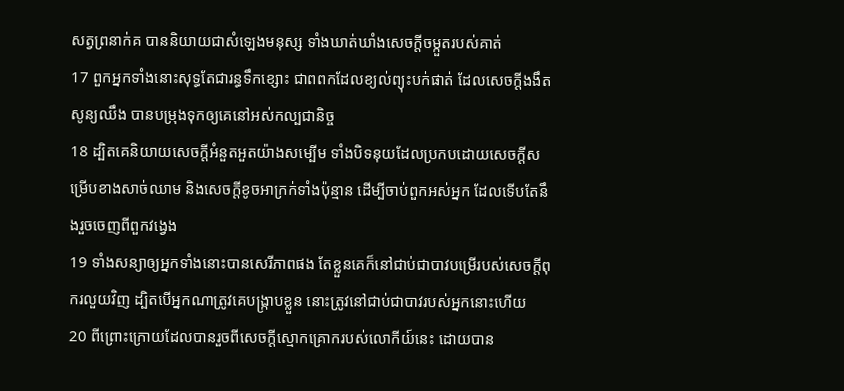សត្វព្រនាក់គ បាននិយាយជាសំឡេងមនុស្ស ទាំងឃាត់ឃាំងសេចក្ដីចម្កួតរបស់គាត់
17 ពួកអ្នកទាំងនោះសុទ្ធតែជារន្ធទឹកខ្សោះ ជាពពកដែលខ្យល់ព្យុះបក់ផាត់ ដែលសេចក្ដីងងឹតសូន្យឈឹង បានបម្រុងទុកឲ្យគេនៅអស់កល្បជានិច្ច
18 ដ្បិតគេនិយាយសេចក្ដីអំនួតអួតយ៉ាងសម្បើម ទាំងបិទនុយដែលប្រកបដោយសេចក្ដីសម្រើបខាងសាច់ឈាម និងសេចក្ដីខូចអាក្រក់ទាំងប៉ុន្មាន ដើម្បីចាប់ពួកអស់អ្នក ដែលទើបតែនឹងរួចចេញពីពួកវង្វេង
19 ទាំងសន្យាឲ្យអ្នកទាំងនោះបានសេរីភាពផង តែខ្លួនគេក៏នៅជាប់ជាបាវបម្រើរបស់សេចក្ដីពុករលួយវិញ ដ្បិតបើអ្នកណាត្រូវគេបង្ក្រាបខ្លួន នោះត្រូវនៅជាប់ជាបាវរបស់អ្នកនោះហើយ
20 ពីព្រោះក្រោយដែលបានរួចពីសេចក្ដីស្មោកគ្រោករបស់លោកីយ៍នេះ ដោយបាន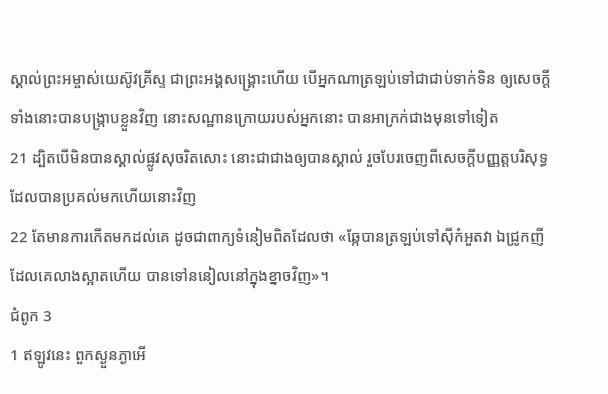ស្គាល់ព្រះអម្ចាស់យេស៊ូវគ្រីស្ទ ជាព្រះអង្គសង្គ្រោះហើយ បើអ្នកណាត្រឡប់ទៅជាជាប់ទាក់ទិន ឲ្យសេចក្ដីទាំងនោះបានបង្រ្កាបខ្លួនវិញ នោះសណ្ឋានក្រោយរបស់អ្នកនោះ បានអាក្រក់ជាងមុនទៅទៀត
21 ដ្បិតបើមិនបានស្គាល់ផ្លូវសុចរិតសោះ នោះជាជាងឲ្យបានស្គាល់ រួចបែរចេញពីសេចក្ដីបញ្ញត្តបរិសុទ្ធ ដែលបានប្រគល់មកហើយនោះវិញ
22 តែមានការកើតមកដល់គេ ដូចជាពាក្យទំនៀមពិតដែលថា «ឆ្កែបានត្រឡប់ទៅស៊ីកំអួតវា ឯជ្រូកញីដែលគេលាងស្អាតហើយ បានទៅននៀលនៅក្នុងខ្នាចវិញ»។
ជំពូក 3
1 ឥឡូវនេះ ពួកស្ងួនភ្ងាអើ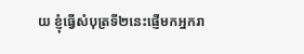យ ខ្ញុំធ្វើសំបុត្រទី២នេះផ្ញើមកអ្នករា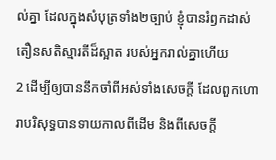ល់គ្នា ដែលក្នុងសំបុត្រទាំង២ច្បាប់ ខ្ញុំបានរំឭកដាស់តឿនសតិស្មារតីដ៏ស្អាត របស់អ្នករាល់គ្នាហើយ
2 ដើម្បីឲ្យបាននឹកចាំពីអស់ទាំងសេចក្ដី ដែលពួកហោរាបរិសុទ្ធបានទាយកាលពីដើម និងពីសេចក្ដី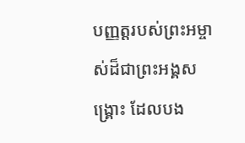បញ្ញត្តរបស់ព្រះអម្ចាស់ដ៏ជាព្រះអង្គសង្គ្រោះ ដែលបង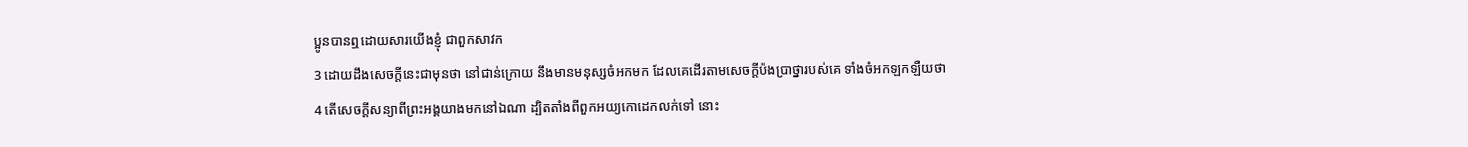ប្អូនបានឮដោយសារយើងខ្ញុំ ជាពួកសាវក
3 ដោយដឹងសេចក្ដីនេះជាមុនថា នៅជាន់ក្រោយ នឹងមានមនុស្សចំអកមក ដែលគេដើរតាមសេចក្ដីប៉ងប្រាថ្នារបស់គេ ទាំងចំអកឡកឡឺយថា
4 តើសេចក្ដីសន្យាពីព្រះអង្គយាងមកនៅឯណា ដ្បិតតាំងពីពួកអយ្យកោដេកលក់ទៅ នោះ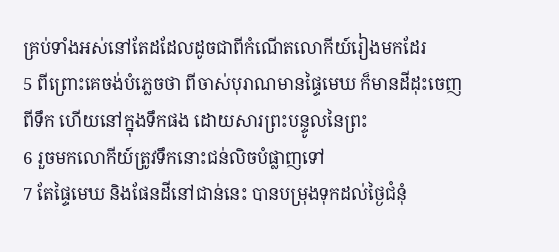គ្រប់ទាំងអស់នៅតែដដែលដូចជាពីកំណើតលោកីយ៍រៀងមកដែរ
5 ពីព្រោះគេចង់បំភ្លេចថា ពីចាស់បុរាណមានផ្ទៃមេឃ ក៏មានដីដុះចេញពីទឹក ហើយនៅក្នុងទឹកផង ដោយសារព្រះបន្ទូលនៃព្រះ
6 រួចមកលោកីយ៍ត្រូវទឹកនោះជន់លិចបំផ្លាញទៅ
7 តែផ្ទៃមេឃ និងផែនដីនៅជាន់នេះ បានបម្រុងទុកដល់ថ្ងៃជំនុំ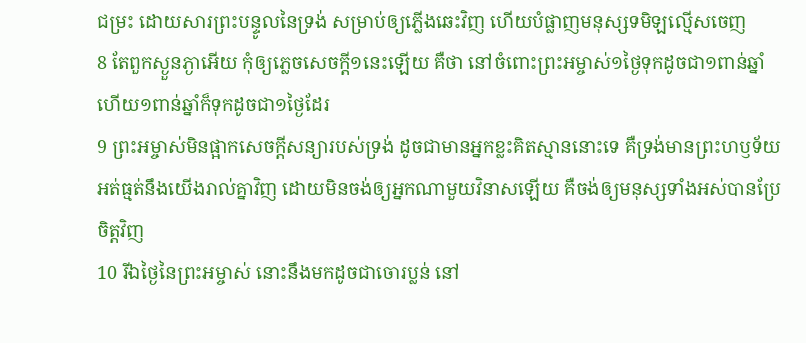ជម្រះ ដោយសារព្រះបន្ទូលនៃទ្រង់ សម្រាប់ឲ្យភ្លើងឆេះវិញ ហើយបំផ្លាញមនុស្សទមិឡល្មើសចេញ
8 តែពួកស្ងួនភ្ងាអើយ កុំឲ្យភ្លេចសេចក្ដី១នេះឡើយ គឺថា នៅចំពោះព្រះអម្ចាស់១ថ្ងៃទុកដូចជា១ពាន់ឆ្នាំ ហើយ១ពាន់ឆ្នាំក៏ទុកដូចជា១ថ្ងៃដែរ
9 ព្រះអម្ចាស់មិនផ្អាកសេចក្ដីសន្យារបស់ទ្រង់ ដូចជាមានអ្នកខ្លះគិតស្មាននោះទេ គឺទ្រង់មានព្រះហឫទ័យអត់ធ្មត់នឹងយើងរាល់គ្នាវិញ ដោយមិនចង់ឲ្យអ្នកណាមួយវិនាសឡើយ គឺចង់ឲ្យមនុស្សទាំងអស់បានប្រែចិត្តវិញ
10 រីឯថ្ងៃនៃព្រះអម្ចាស់ នោះនឹងមកដូចជាចោរប្លន់ នៅ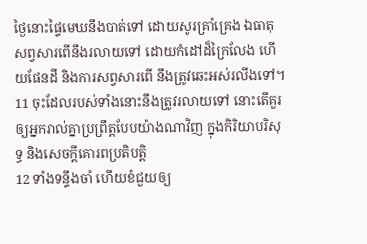ថ្ងៃនោះផ្ទៃមេឃនឹងបាត់ទៅ ដោយសូរគ្រាំគ្រេង ឯធាតុសព្វសារពើនឹងរលាយទៅ ដោយកំដៅដ៏ក្រៃលែង ហើយផែនដី និងការសព្វសារពើ នឹងត្រូវឆេះអស់រលីងទៅ។
11 ចុះដែលរបស់ទាំងនោះនឹងត្រូវរលាយទៅ នោះតើគួរឲ្យអ្នករាល់គ្នាប្រព្រឹត្តបែបយ៉ាងណាវិញ ក្នុងកិរិយាបរិសុទ្ធ និងសេចក្ដីគោរពប្រតិបត្តិ
12 ទាំងទន្ទឹងចាំ ហើយខំជួយឲ្យ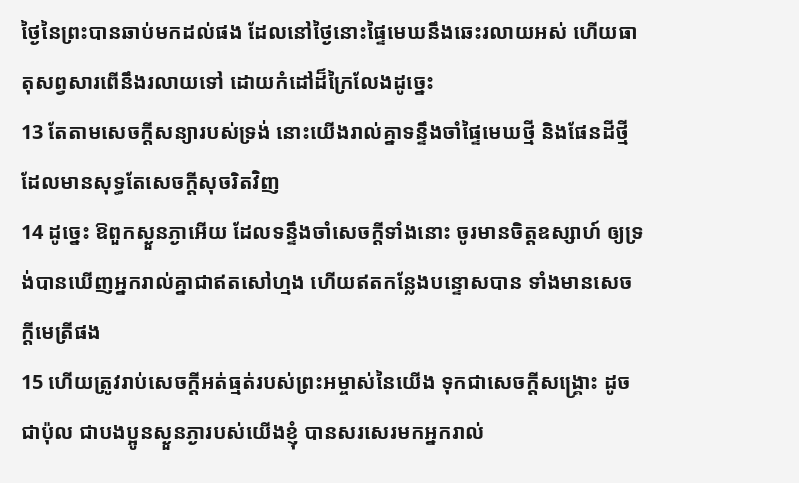ថ្ងៃនៃព្រះបានឆាប់មកដល់ផង ដែលនៅថ្ងៃនោះផ្ទៃមេឃនឹងឆេះរលាយអស់ ហើយធាតុសព្វសារពើនឹងរលាយទៅ ដោយកំដៅដ៏ក្រៃលែងដូច្នេះ
13 តែតាមសេចក្ដីសន្យារបស់ទ្រង់ នោះយើងរាល់គ្នាទន្ទឹងចាំផ្ទៃមេឃថ្មី និងផែនដីថ្មី ដែលមានសុទ្ធតែសេចក្ដីសុចរិតវិញ
14 ដូច្នេះ ឱពួកស្ងួនភ្ងាអើយ ដែលទន្ទឹងចាំសេចក្ដីទាំងនោះ ចូរមានចិត្តឧស្សាហ៍ ឲ្យទ្រង់បានឃើញអ្នករាល់គ្នាជាឥតសៅហ្មង ហើយឥតកន្លែងបន្ទោសបាន ទាំងមានសេចក្ដីមេត្រីផង
15 ហើយត្រូវរាប់សេចក្ដីអត់ធ្មត់របស់ព្រះអម្ចាស់នៃយើង ទុកជាសេចក្ដីសង្គ្រោះ ដូចជាប៉ុល ជាបងប្អូនស្ងួនភ្ងារបស់យើងខ្ញុំ បានសរសេរមកអ្នករាល់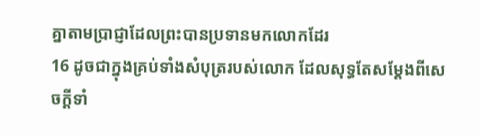គ្នាតាមប្រាជ្ញាដែលព្រះបានប្រទានមកលោកដែរ
16 ដូចជាក្នុងគ្រប់ទាំងសំបុត្ររបស់លោក ដែលសុទ្ធតែសម្ដែងពីសេចក្ដីទាំ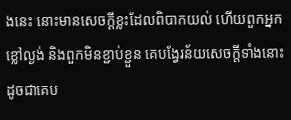ងនេះ នោះមានសេចក្ដីខ្លះដែលពិបាកយល់ ហើយពួកអ្នកខ្លៅល្ងង់ និងពួកមិនខ្ជាប់ខ្ជួន គេបង្វែរន័យសេចក្ដីទាំងនោះ ដូចជាគេប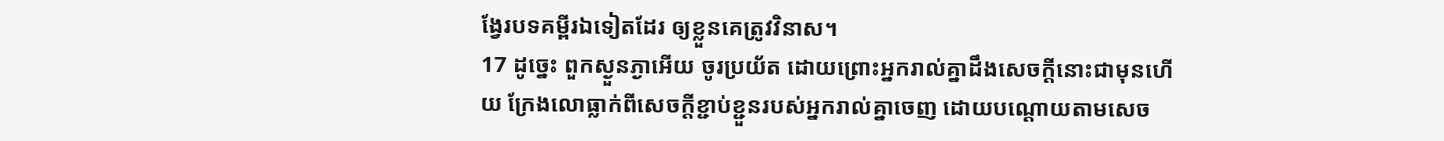ង្វែរបទគម្ពីរឯទៀតដែរ ឲ្យខ្លួនគេត្រូវវិនាស។
17 ដូច្នេះ ពួកស្ងួនភ្ងាអើយ ចូរប្រយ័ត ដោយព្រោះអ្នករាល់គ្នាដឹងសេចក្ដីនោះជាមុនហើយ ក្រែងលោធ្លាក់ពីសេចក្ដីខ្ជាប់ខ្ជួនរបស់អ្នករាល់គ្នាចេញ ដោយបណ្តោយតាមសេច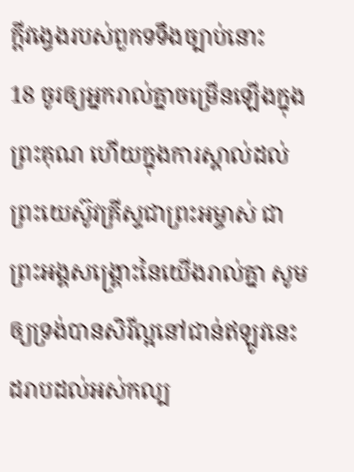ក្ដីវង្វេងរបស់ពួកទទឹងច្បាប់នោះ
18 ចូរឲ្យអ្នករាល់គ្នាចម្រើនឡើងក្នុងព្រះគុណ ហើយក្នុងការស្គាល់ដល់ព្រះយេស៊ូវគ្រីស្ទជាព្រះអម្ចាស់ ជាព្រះអង្គសង្គ្រោះនៃយើងរាល់គ្នា សូមឲ្យទ្រង់បានសិរីល្អនៅជាន់ឥឡូវនេះ ដរាបដល់អស់កល្ប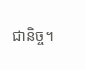ជានិច្ច។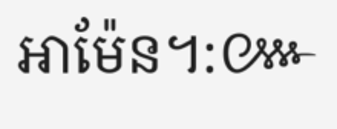អាម៉ែន។:៚